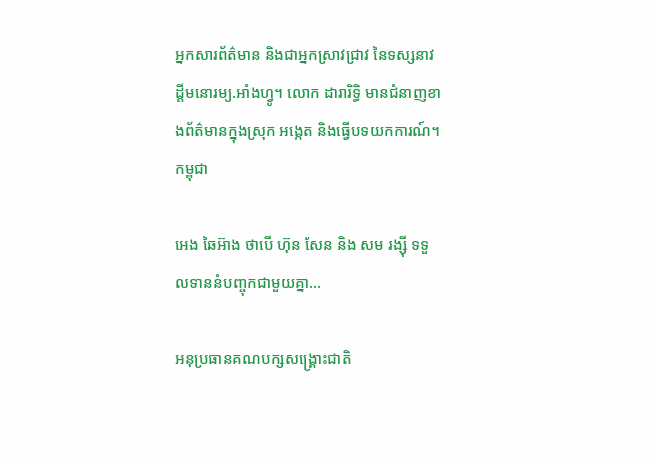អ្នកសារព័ត៌មាន និងជាអ្នកស្រាវជ្រាវ នៃទស្សនាវដ្ដីមនោរម្យ.អាំងហ្វូ។ លោក ដារារិទ្ធិ មានជំនាញខាងព័ត៌មានក្នុងស្រុក អង្កេត និងធ្វើបទយកការណ៍។
កម្ពុជា

អេង ឆៃអ៊ាង ថាបើ ហ៊ុន សែន និង សម រង្ស៊ី ទទួលទាននំបញ្ចុកជាមួយគ្នា…

អនុប្រធានគណបក្សសង្គ្រោះជាតិ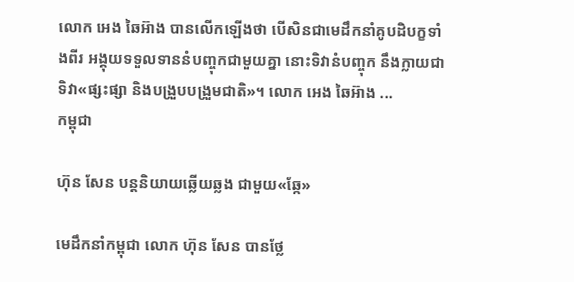លោក អេង ឆៃអ៊ាង បានលើកឡើងថា បើសិនជាមេដឹកនាំគូបដិបក្ខទាំងពីរ អង្គុយទទួលទាននំបញ្ចុកជាមួយគ្នា នោះទិវានំបញ្ចុក នឹងក្លាយជាទិវា«ផ្សះផ្សា និងបង្រួបបង្រួមជាតិ»។ លោក អេង ឆៃអ៊ាង ...
កម្ពុជា

ហ៊ុន សែន បន្តនិយាយឆ្លើយឆ្លង ជាមួយ«ឆ្កែ»

មេដឹកនាំកម្ពុជា លោក ហ៊ុន សែន បានថ្លែ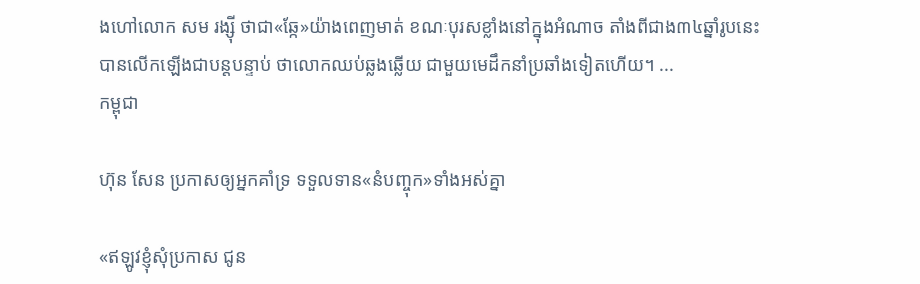ងហៅលោក សម រង្ស៊ី ថាជា«ឆ្កែ»យ៉ាងពេញមាត់ ខណៈបុរសខ្លាំងនៅក្នុងអំណាច តាំងពីជាង៣៤ឆ្នាំរូបនេះ បានលើកឡើងជាបន្តបន្ទាប់ ថាលោកឈប់ឆ្លងឆ្លើយ ជាមួយមេដឹកនាំប្រឆាំងទៀតហើយ។ ...
កម្ពុជា

ហ៊ុន សែន ប្រកាសឲ្យអ្នកគាំទ្រ ទទួលទាន«នំបញ្ចុក»ទាំងអស់គ្នា

«ឥឡូវខ្ញុំសុំប្រកាស ជូន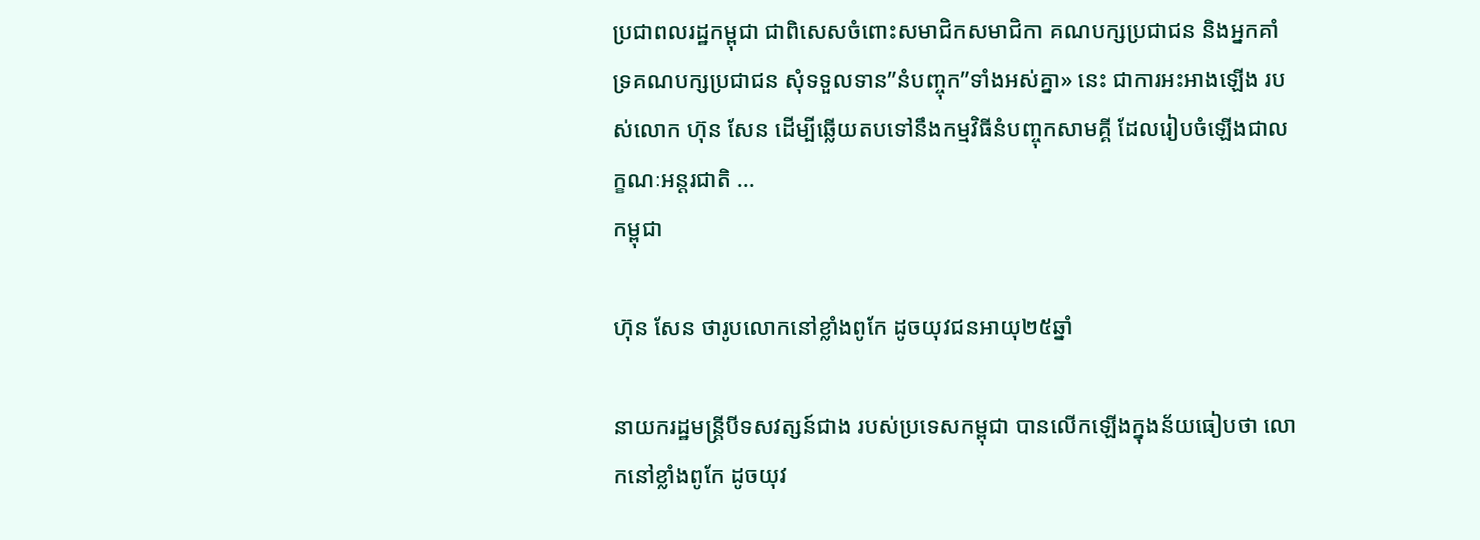ប្រជាពលរដ្ឋកម្ពុជា ជាពិសេសចំពោះសមាជិកសមាជិកា គណបក្សប្រជាជន និងអ្នកគាំទ្រគណបក្សប្រជាជន សុំទទួលទាន”នំបញ្ចុក”ទាំងអស់គ្នា» នេះ ជាការអះអាងឡើង របស់លោក ហ៊ុន សែន ដើម្បីឆ្លើយតបទៅនឹងកម្មវិធីនំបញ្ចុកសាមគ្គី ដែលរៀបចំឡើងជាលក្ខណៈអន្តរជាតិ ...
កម្ពុជា

ហ៊ុន សែន ថារូបលោកនៅខ្លាំងពូកែ ដូចយុវជនអាយុ២៥ឆ្នាំ

នាយករដ្ឋមន្ត្រីបីទសវត្សន៍ជាង របស់ប្រទេសកម្ពុជា បានលើកឡើងក្នុងន័យធៀបថា លោកនៅខ្លាំងពូកែ ដូចយុវ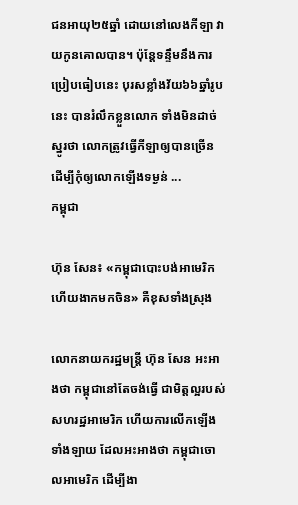ជនអាយុ២៥ឆ្នាំ ដោយនៅលេងកីឡា វាយកូនគោលបាន។ ប៉ុន្តែទន្ទឹមនឹងការប្រៀបធៀបនេះ បុរសខ្លាំងវ័យ៦៦ឆ្នាំរូបនេះ បានរំលឹកខ្លួនលោក ទាំងមិនដាច់ស្នូរថា លោកត្រូវធ្វើកីឡាឲ្យបានច្រើន ដើម្បីកុំឲ្យលោកឡើងទម្ងន់ ...
កម្ពុជា

ហ៊ុន សែន៖ «កម្ពុជាបោះបង់អាមេរិកហើយងាកមកចិន» គឺខុសទាំងស្រុង

លោកនាយករដ្ឋមន្ត្រី ហ៊ុន សែន អះអាងថា កម្ពុជានៅតែចង់ធ្វើ ជាមិត្តល្អរបស់សហរដ្ឋអាមេរិក ហើយការលើកឡើងទាំងឡាយ ដែលអះអាងថា កម្ពុជាចោលអាមេរិក ដើម្បីងា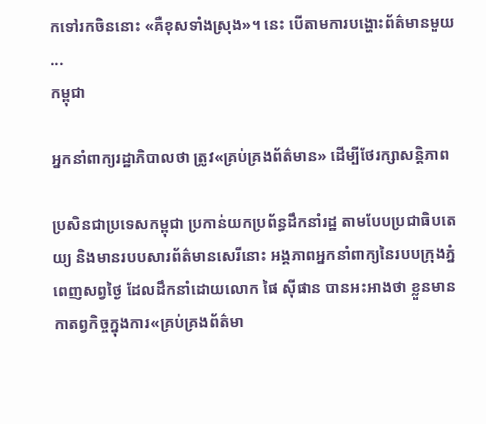កទៅរកចិននោះ «គឺខុសទាំងស្រុង»។ នេះ បើតាមការបង្ហោះព័ត៌មានមួយ ...
កម្ពុជា

អ្នកនាំពាក្យរដ្ឋាភិបាលថា ត្រូវ«គ្រប់គ្រងព័ត៌មាន» ដើម្បីថែរក្សាសន្ដិភាព

ប្រសិនជាប្រទេសកម្ពុជា ប្រកាន់យកប្រព័ន្ធដឹកនាំរដ្ឋ តាមបែបប្រជាធិបតេយ្យ និងមានរបបសារព័ត៌មានសេរីនោះ អង្គភាពអ្នកនាំពាក្យនៃរបបក្រុងភ្នំពេញសព្វថ្ងៃ ដែលដឹកនាំដោយលោក ផៃ ស៊ីផាន បានអះអាងថា ខ្លួនមានកាតព្វកិច្ចក្នុងការ«គ្រប់គ្រងព័ត៌មា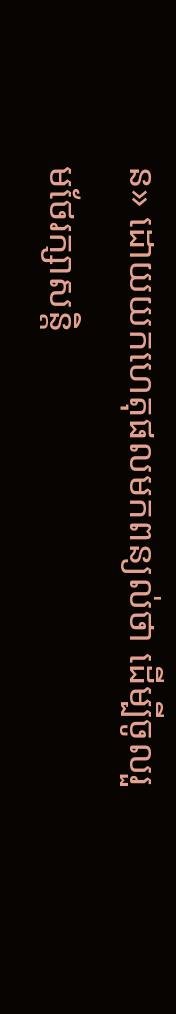ន» ដោយយកហេតុផលមកពន្យល់ថា ដើម្បីចូលរួមថែរក្សាសន្តិ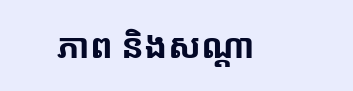ភាព និងសណ្ដា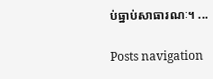ប់ធ្នាប់សាធារណៈ។ ...

Posts navigation